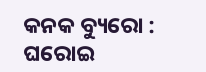କନକ ବ୍ୟୁରୋ : ଘରୋଇ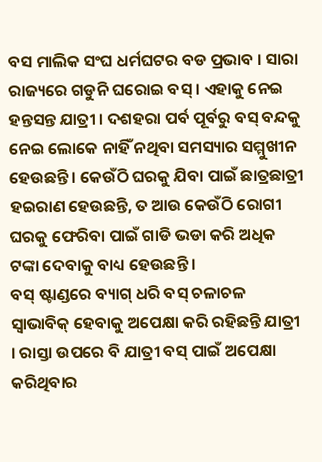ବସ ମାଲିକ ସଂଘ ଧର୍ମଘଟର ବଡ ପ୍ରଭାବ । ସାରା ରାଜ୍ୟରେ ଗଡୁନି ଘରୋଇ ବସ୍ । ଏହାକୁ ନେଇ ହନ୍ତସନ୍ତ ଯାତ୍ରୀ । ଦଶହରା ପର୍ବ ପୂର୍ବରୁ ବସ୍ ବନ୍ଦକୁ ନେଇ ଲୋକେ ନାହିଁ ନଥିବା ସମସ୍ୟାର ସମ୍ମୁଖୀନ ହେଉଛନ୍ତି । କେଉଁଠି ଘରକୁ ଯିବା ପାଇଁ ଛାତ୍ରଛାତ୍ରୀ ହଇରାଣ ହେଉଛନ୍ତି, ତ ଆଉ କେଉଁଠି ରୋଗୀ ଘରକୁ ଫେରିବା ପାଇଁ ଗାଡି ଭଡା କରି ଅଧିକ ଟଙ୍କା ଦେବାକୁ ବାଧ୍ୟ ହେଉଛନ୍ତି ।
ବସ୍ ଷ୍ଟାଣ୍ଡରେ ବ୍ୟାଗ୍ ଧରି ବସ୍ ଚଳାଚଳ ସ୍ୱାଭାବିକ୍ ହେବାକୁ ଅପେକ୍ଷା କରି ରହିଛନ୍ତି ଯାତ୍ରୀ । ରାସ୍ତା ଉପରେ ବି ଯାତ୍ରୀ ବସ୍ ପାଇଁ ଅପେକ୍ଷା କରିଥିବାର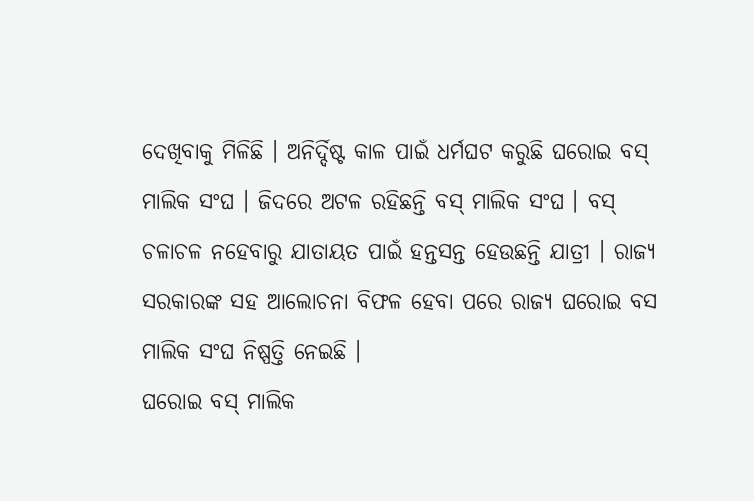ଦେଖିବାକୁ ମିଳିଛି । ଅନିର୍ଦ୍ଦିଷ୍ଟ କାଳ ପାଇଁ ଧର୍ମଘଟ କରୁଛି ଘରୋଇ ବସ୍ ମାଲିକ ସଂଘ । ଜିଦରେ ଅଟଳ ରହିଛନ୍ତି ବସ୍ ମାଲିକ ସଂଘ । ବସ୍ ଚଳାଚଳ ନହେବାରୁ ଯାତାୟତ ପାଇଁ ହନ୍ତସନ୍ତ ହେଉଛନ୍ତି ଯାତ୍ରୀ । ରାଜ୍ୟ ସରକାରଙ୍କ ସହ ଆଲୋଚନା ବିଫଳ ହେବା ପରେ ରାଜ୍ୟ ଘରୋଇ ବସ ମାଲିକ ସଂଘ ନିଷ୍ପତ୍ତି ନେଇଛି ।
ଘରୋଇ ବସ୍ ମାଲିକ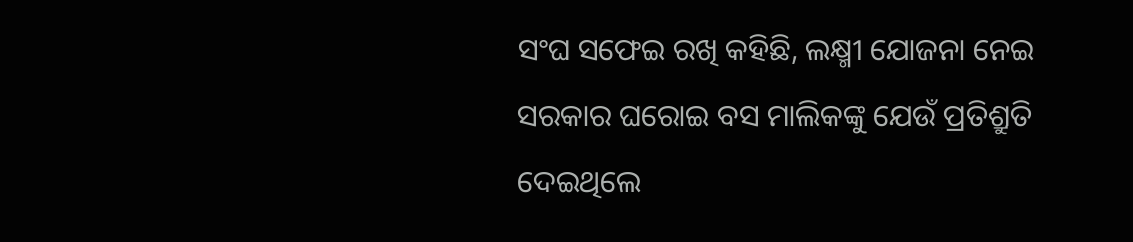ସଂଘ ସଫେଇ ରଖି କହିଛି, ଲକ୍ଷ୍ମୀ ଯୋଜନା ନେଇ ସରକାର ଘରୋଇ ବସ ମାଲିକଙ୍କୁ ଯେଉଁ ପ୍ରତିଶ୍ରୁତି ଦେଇଥିଲେ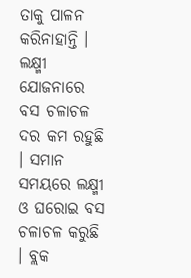ତାକୁ ପାଳନ କରିନାହାନ୍ତି । ଲକ୍ଷ୍ମୀ ଯୋଜନାରେ ବସ ଚଳାଚଳ ଦର କମ ରହୁଛି । ସମାନ ସମୟରେ ଲକ୍ଷ୍ମୀ ଓ ଘରୋଇ ବସ ଚଳାଚଳ କରୁଛି । ବ୍ଲକ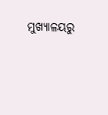ମୁଖ୍ୟାଳୟରୁ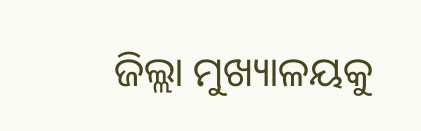ଜିଲ୍ଲା ମୁଖ୍ୟାଳୟକୁ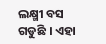ଲକ୍ଷ୍ମୀ ବସ ଗଡୁଛି । ଏହା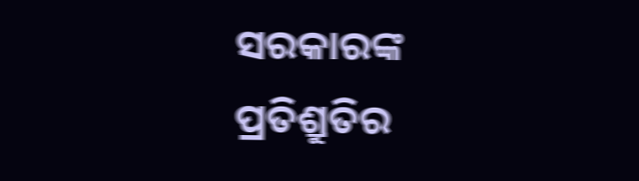ସରକାରଙ୍କ ପ୍ରତିଶ୍ରୁତିର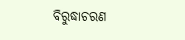ବିରୁଦ୍ଧାଚରଣ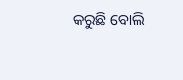କରୁଛି ବୋଲି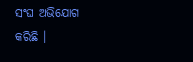ସଂଘ ଅଭିଯୋଗ କରିଛି ।